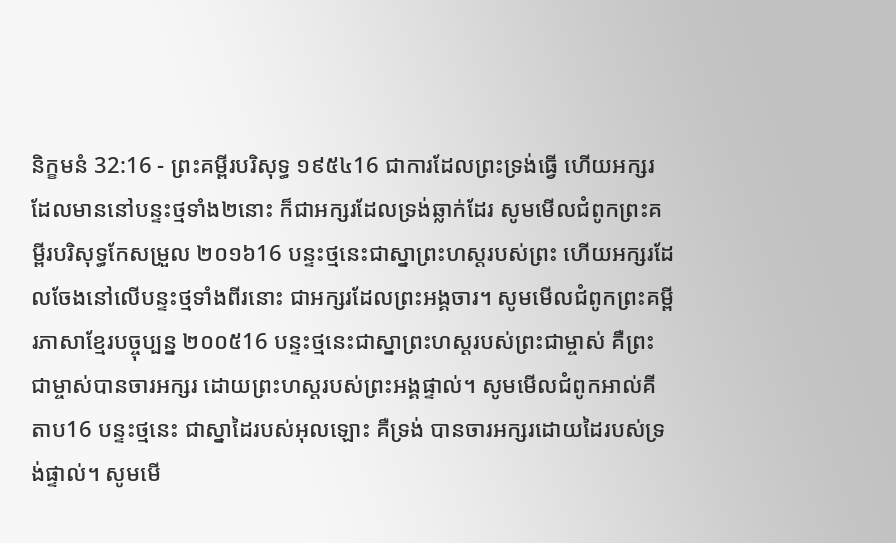និក្ខមនំ 32:16 - ព្រះគម្ពីរបរិសុទ្ធ ១៩៥៤16 ជាការដែលព្រះទ្រង់ធ្វើ ហើយអក្សរដែលមាននៅបន្ទះថ្មទាំង២នោះ ក៏ជាអក្សរដែលទ្រង់ឆ្លាក់ដែរ សូមមើលជំពូកព្រះគម្ពីរបរិសុទ្ធកែសម្រួល ២០១៦16 បន្ទះថ្មនេះជាស្នាព្រះហស្តរបស់ព្រះ ហើយអក្សរដែលចែងនៅលើបន្ទះថ្មទាំងពីរនោះ ជាអក្សរដែលព្រះអង្គចារ។ សូមមើលជំពូកព្រះគម្ពីរភាសាខ្មែរបច្ចុប្បន្ន ២០០៥16 បន្ទះថ្មនេះជាស្នាព្រះហស្ដរបស់ព្រះជាម្ចាស់ គឺព្រះជាម្ចាស់បានចារអក្សរ ដោយព្រះហស្ដរបស់ព្រះអង្គផ្ទាល់។ សូមមើលជំពូកអាល់គីតាប16 បន្ទះថ្មនេះ ជាស្នាដៃរបស់អុលឡោះ គឺទ្រង់ បានចារអក្សរដោយដៃរបស់ទ្រង់ផ្ទាល់។ សូមមើ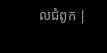លជំពូក |